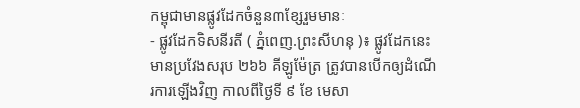កម្ពុជាមានផ្លូវដែកចំនួន៣ខ្សែរួមមានៈ
- ផ្លូវដែកទិសនីរតី ( ភ្នំពេញ.ព្រះសីហនុ )៖ ផ្លូវដែកនេះមានប្រវែងសរុប ២៦៦ គីឡូម៉ែត្រ ត្រូវបានបើកឲ្យដំណើរការឡើងវិញ កាលពីថ្ងៃទី ៩ ខែ មេសា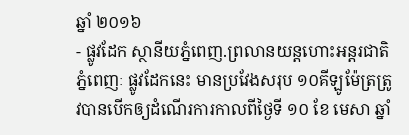ឆ្នាំ ២០១៦
- ផ្លូវដែក ស្ថានីយភ្នំពេញ.ព្រលានយន្តហោះអន្តរជាតិភ្នំពេញៈ ផ្លូវដែកនេះ មានប្រវែងសរុប ១០គីឡូម៉ែត្រត្រូវបានបើកឲ្យដំណើរការកាលពីថ្ងៃទី ១០ ខែ មេសា ឆ្នាំ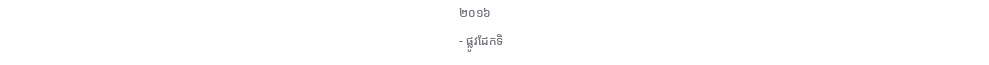២០១៦
- ផ្លូវដែកទិ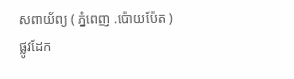សពាយ័ព្យ ( ភ្នំពេញ .ប៉ោយប៉ែត ) ផ្លូវដែក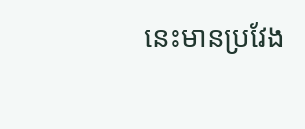នេះមានប្រវែង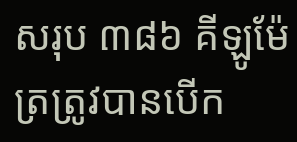សរុប ៣៨៦ គីឡូម៉ែត្រត្រូវបានបើក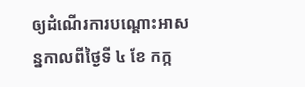ឲ្យដំណើរការបណ្តោះអាសន្នកាលពីថ្ងៃទី ៤ ខែ កក្ក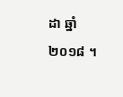ដា ឆ្នាំ ២០១៨ ។